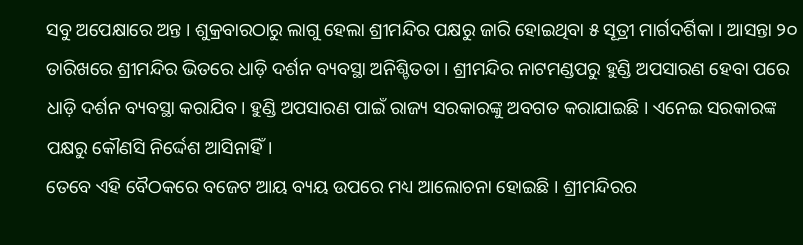ସବୁ ଅପେକ୍ଷାରେ ଅନ୍ତ । ଶୁକ୍ରବାରଠାରୁ ଲାଗୁ ହେଲା ଶ୍ରୀମନ୍ଦିର ପକ୍ଷରୁ ଜାରି ହୋଇଥିବା ୫ ସୂତ୍ରୀ ମାର୍ଗଦର୍ଶିକା । ଆସନ୍ତା ୨୦ ତାରିଖରେ ଶ୍ରୀମନ୍ଦିର ଭିତରେ ଧାଡ଼ି ଦର୍ଶନ ବ୍ୟବସ୍ଥା ଅନିଶ୍ଚିତତା । ଶ୍ରୀମନ୍ଦିର ନାଟମଣ୍ଡପରୁ ହୁଣ୍ଡି ଅପସାରଣ ହେବା ପରେ ଧାଡ଼ି ଦର୍ଶନ ବ୍ୟବସ୍ଥା କରାଯିବ। ହୁଣ୍ଡି ଅପସାରଣ ପାଇଁ ରାଜ୍ୟ ସରକାରଙ୍କୁ ଅବଗତ କରାଯାଇଛି । ଏନେଇ ସରକାରଙ୍କ ପକ୍ଷରୁ କୌଣସି ନିର୍ଦ୍ଦେଶ ଆସିନାହିଁ।
ତେବେ ଏହି ବୈଠକରେ ବଜେଟ ଆୟ ବ୍ୟୟ ଉପରେ ମଧ୍ୟ ଆଲୋଚନା ହୋଇଛି । ଶ୍ରୀମନ୍ଦିରର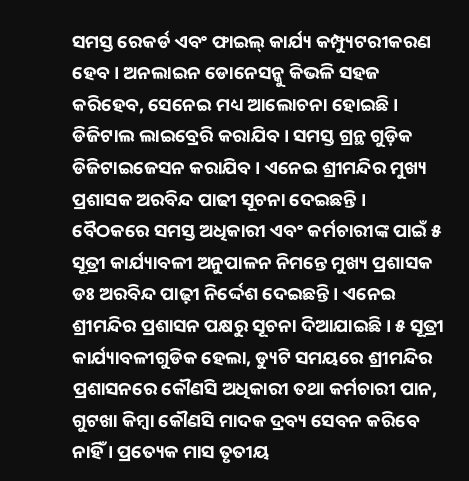ସମସ୍ତ ରେକର୍ଡ ଏବଂ ଫାଇଲ୍ କାର୍ଯ୍ୟ କମ୍ପ୍ୟୁଟରୀକରଣ ହେବ। ଅନଲାଇନ ଡୋନେସନ୍କୁ କିଭଳି ସହଜ କରିହେବ, ସେନେଇ ମଧ୍ୟ ଆଲୋଚନା ହୋଇଛି । ଡିଜିଟାଲ ଲାଇବ୍ରେରି କରାଯିବ। ସମସ୍ତ ଗ୍ରନ୍ଥ ଗୁଡ଼ିକ ଡିଜିଟାଇଜେସନ କରାଯିବ । ଏନେଇ ଶ୍ରୀମନ୍ଦିର ମୁଖ୍ୟ ପ୍ରଶାସକ ଅରବିନ୍ଦ ପାଢୀ ସୂଚନା ଦେଇଛନ୍ତି ।
ବୈଠକରେ ସମସ୍ତ ଅଧିକାରୀ ଏବଂ କର୍ମଚାରୀଙ୍କ ପାଇଁ ୫ ସୂତ୍ରୀ କାର୍ଯ୍ୟାବଳୀ ଅନୁପାଳନ ନିମନ୍ତେ ମୁଖ୍ୟ ପ୍ରଶାସକ ଡଃ ଅରବିନ୍ଦ ପାଢ଼ୀ ନିର୍ଦ୍ଦେଶ ଦେଇଛନ୍ତି । ଏନେଇ ଶ୍ରୀମନ୍ଦିର ପ୍ରଶାସନ ପକ୍ଷରୁ ସୂଚନା ଦିଆଯାଇଛି । ୫ ସୂତ୍ରୀ କାର୍ଯ୍ୟାବଳୀଗୁଡିକ ହେଲା, ଡ୍ୟୁଟି ସମୟରେ ଶ୍ରୀମନ୍ଦିର ପ୍ରଶାସନରେ କୌଣସି ଅଧିକାରୀ ତଥା କର୍ମଚାରୀ ପାନ, ଗୁଟଖା କିମ୍ବା କୌଣସି ମାଦକ ଦ୍ରବ୍ୟ ସେବନ କରିବେ ନାହିଁ । ପ୍ରତ୍ୟେକ ମାସ ତୃତୀୟ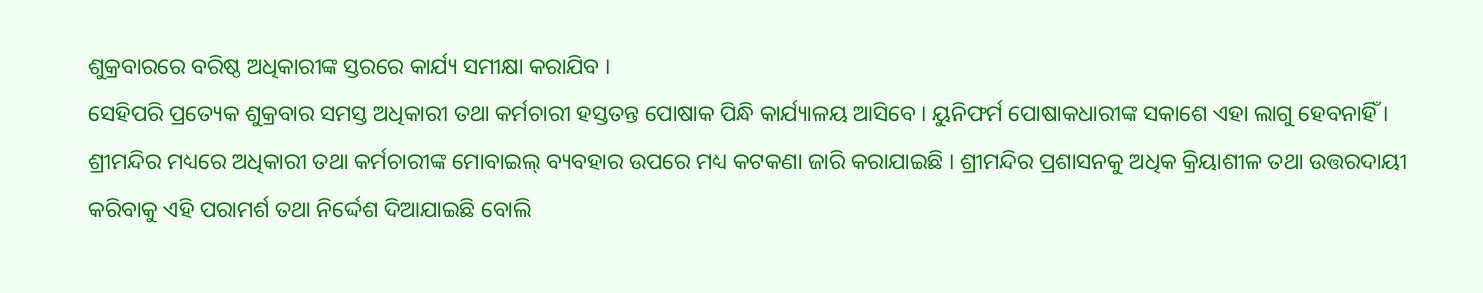ଶୁକ୍ରବାରରେ ବରିଷ୍ଠ ଅଧିକାରୀଙ୍କ ସ୍ତରରେ କାର୍ଯ୍ୟ ସମୀକ୍ଷା କରାଯିବ ।
ସେହିପରି ପ୍ରତ୍ୟେକ ଶୁକ୍ରବାର ସମସ୍ତ ଅଧିକାରୀ ତଥା କର୍ମଚାରୀ ହସ୍ତତନ୍ତ ପୋଷାକ ପିନ୍ଧି କାର୍ଯ୍ୟାଳୟ ଆସିବେ । ୟୁନିଫର୍ମ ପୋଷାକଧାରୀଙ୍କ ସକାଶେ ଏହା ଲାଗୁ ହେବନାହିଁ । ଶ୍ରୀମନ୍ଦିର ମଧ୍ୟରେ ଅଧିକାରୀ ତଥା କର୍ମଚାରୀଙ୍କ ମୋବାଇଲ୍ ବ୍ୟବହାର ଉପରେ ମଧ୍ୟ କଟକଣା ଜାରି କରାଯାଇଛି । ଶ୍ରୀମନ୍ଦିର ପ୍ରଶାସନକୁ ଅଧିକ କ୍ରିୟାଶୀଳ ତଥା ଉତ୍ତରଦାୟୀ କରିବାକୁ ଏହି ପରାମର୍ଶ ତଥା ନିର୍ଦ୍ଦେଶ ଦିଆଯାଇଛି ବୋଲି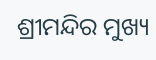ଶ୍ରୀମନ୍ଦିର ମୁଖ୍ୟ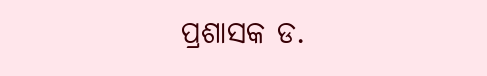ପ୍ରଶାସକ ଡ.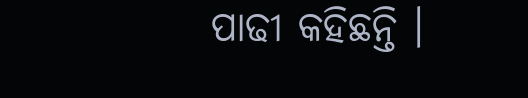ପାଢୀ କହିଛନ୍ତି ।